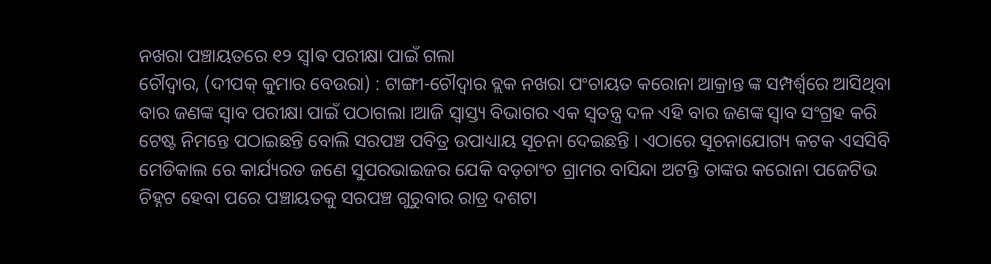ନଖରା ପଞ୍ଚାୟତରେ ୧୨ ସ୍ଵlଵ ପରୀକ୍ଷା ପାଇଁ ଗଲା
ଚୌଦ୍ୱାର, (ଦୀପକ୍ କୁମାର ବେଉରା) : ଟାଙ୍ଗୀ-ଚୌଦ୍ୱାର ବ୍ଲକ ନଖରା ପଂଚାୟତ କରୋନା ଆକ୍ରାନ୍ତ ଙ୍କ ସମ୍ପର୍ଶ୍ୱରେ ଆସିଥିବା ବାର ଜଣଙ୍କ ସ୍ୱାବ ପରୀକ୍ଷା ପାଇଁ ପଠାଗଲା ।ଆଜି ସ୍ବାସ୍ତ୍ୟ ବିଭାଗର ଏକ ସ୍ୱତନ୍ତ୍ର ଦଳ ଏହି ବାର ଜଣଙ୍କ ସ୍ୱାବ ସଂଗ୍ରହ କରି ଟେଷ୍ଟ ନିମନ୍ତେ ପଠାଇଛନ୍ତି ବୋଲି ସରପଞ୍ଚ ପବିତ୍ର ଉପାଧ୍ୟାୟ ସୂଚନା ଦେଇଛନ୍ତି । ଏଠାରେ ସୂଚନାଯୋଗ୍ୟ କଟକ ଏସସିବି ମେଡିକାଲ ରେ କାର୍ଯ୍ୟରତ ଜଣେ ସୁପରଭାଇଜର ଯେକି ବଡ଼ଚାଂଚ ଗ୍ରାମର ବାସିନ୍ଦା ଅଟନ୍ତି ତାଙ୍କର କରୋନା ପଜେଟିଭ ଚିହ୍ନଟ ହେବା ପରେ ପଞ୍ଚାୟତକୁ ସରପଞ୍ଚ ଗୁରୁବାର ରାତ୍ର ଦଶଟା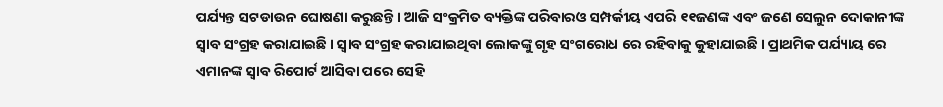ପର୍ଯ୍ୟନ୍ତ ସଟଡାଉନ ଘୋଷଣା କରୁଛନ୍ତି । ଆଜି ସଂକ୍ରମିତ ବ୍ୟକ୍ତିଙ୍କ ପରିବାରଓ ସମ୍ପର୍କୀୟ ଏପରି ୧୧ଜଣଙ୍କ ଏବଂ ଜଣେ ସେଲୁନ ଦୋକାନୀଙ୍କ ସ୍ୱାବ ସଂଗ୍ରହ କରାଯାଇଛି । ସ୍ୱାବ ସଂଗ୍ରହ କରାଯାଇଥିବା ଲୋକଙ୍କୁ ଗୃହ ସଂଗରୋଧ ରେ ରହିବାକୁ କୁହାଯାଇଛି । ପ୍ରାଥମିକ ପର୍ଯ୍ୟାୟ ରେ ଏମାନଙ୍କ ସ୍ୱାବ ରିପୋର୍ଟ ଆସିବା ପରେ ସେହି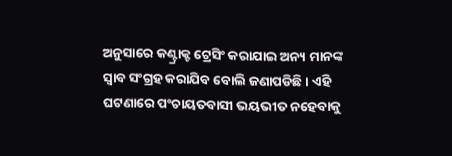ଅନୁସାରେ କଣ୍ଟ୍ରାକ୍ଟ ଟ୍ରେସିଂ କରାଯାଇ ଅନ୍ୟ ମାନଙ୍କ ସ୍ୱାବ ସଂଗ୍ରହ କରାଯିବ ବୋଲି ଜଣାପଡିଛି । ଏହି ଘଟଣାରେ ପଂଚାୟତବାସୀ ଭୟଭୀତ ନହେବାକୁ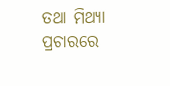ତଥା ମିଥ୍ୟା ପ୍ରଚାରରେ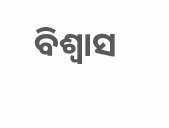ବିଶ୍ୱାସ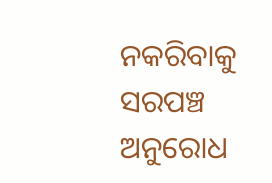ନକରିବାକୁ ସରପଞ୍ଚ ଅନୁରୋଧ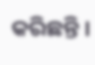କରିଛନ୍ତି ।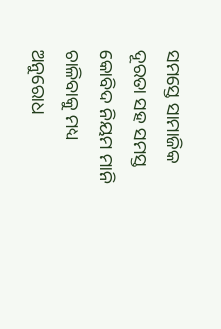ସମସ୍ତେ ସାମାଜିକ ଦୂରତା ସହ ସମସ୍ତ କୋବିଦ ନିୟମ ମାନି ଚାଳିବାକୁ ମଧ୍ୟ ଅନୁରୋଧ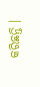କରିଛନ୍ତି ।